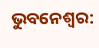ଭୁବନେଶ୍ବର: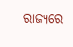ରାଜ୍ୟରେ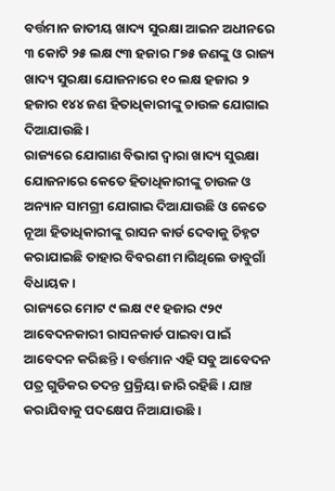ବର୍ତ୍ତମାନ ଜାତୀୟ ଖାଦ୍ୟ ସୁରକ୍ଷା ଆଇନ ଅଧୀନରେ ୩ କୋଟି ୨୫ ଲକ୍ଷ ୯୩ ହଜାର ୮୭୫ ଜଣଙ୍କୁ ଓ ରାଜ୍ୟ ଖାଦ୍ୟ ସୁରକ୍ଷା ଯୋଜନାରେ ୧୦ ଲକ୍ଷ ହଜାର ୨ ହଜାର ୧୪୪ ଜଣ ହିତାଧିକାରୀଙ୍କୁ ଚାଉଳ ଯୋଗାଇ ଦିଆଯାଉଛି ।
ରାଜ୍ୟରେ ଯୋଗାଣ ବିଭାଗ ଦ୍ୱାରା ଖାଦ୍ୟ ସୁରକ୍ଷା ଯୋଜନାରେ କେତେ ହିତାଧିକାରୀଙ୍କୁ ଚାଉଳ ଓ ଅନ୍ୟାନ ସାମଗ୍ରୀ ଯୋଗାଇ ଦିଆଯାଉଛି ଓ କେତେ ନୂଆ ହିତାଧିକାରୀଙ୍କୁ ରାସନ କାର୍ଡ ଦେବାକୁ ଚିହ୍ନଟ କରାଯାଇଛି ତାହାର ବିବରଣୀ ମାଗିଥିଲେ ଡାବୁଗାଁ ବିଧାୟକ ।
ରାଜ୍ୟରେ ମୋଟ ୯ ଲକ୍ଷ ୯୧ ହଜାର ୯୨୯ ଆବେଦନକାରୀ ରାସନକାର୍ଡ ପାଇବା ପାଇଁ ଆବେଦନ କରିଛନ୍ତି । ବର୍ତ୍ତମାନ ଏହି ସବୁ ଆବେଦନ ପତ୍ର ଗୁଡିକର ତଦନ୍ତ ପ୍ରକ୍ରିୟା ଜାରି ରହିଛି । ଯାଞ୍ଚ କରାଯିବାକୁ ପଦକ୍ଷେପ ନିଆଯାଉଛି ।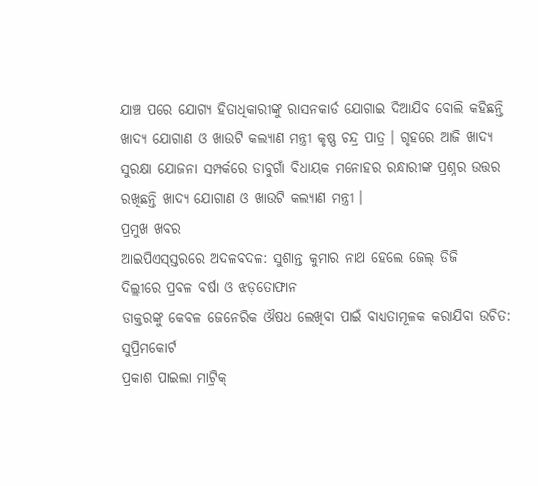ଯାଞ୍ଚ ପରେ ଯୋଗ୍ୟ ହିତାଧିକାରୀଙ୍କୁ ରାସନକାର୍ଡ ଯୋଗାଇ ଦିଆଯିବ ବୋଲି କହିଛନ୍ତି ଖାଦ୍ୟ ଯୋଗାଣ ଓ ଖାଉଟି କଲ୍ୟାଣ ମନ୍ତ୍ରୀ କୃଷ୍ଣ ଚନ୍ଦ୍ର ପାତ୍ର । ଗୃହରେ ଆଜି ଖାଦ୍ୟ ସୁରକ୍ଷା ଯୋଜନା ସମ୍ପର୍କରେ ଡାବୁଗାଁ ବିଧାୟକ ମନୋହର ରନ୍ଧାରୀଙ୍କ ପ୍ରଶ୍ନର ଉତ୍ତର ରଖିଛନ୍ତି ଖାଦ୍ୟ ଯୋଗାଣ ଓ ଖାଉଟି କଲ୍ୟାଣ ମନ୍ତ୍ରୀ ।
ପ୍ରମୁଖ ଖବର
ଆଇପିଏସ୍ସ୍ତରରେ ଅଦଳବଦଳ: ସୁଶାନ୍ତ କୁମାର ନାଥ ହେଲେ ଜେଲ୍ ଡିଜି
ଦିଲ୍ଲୀରେ ପ୍ରବଳ ବର୍ଷା ଓ ଝଡ଼ତୋଫାନ
ଡାକ୍ତରଙ୍କୁ କେବଳ ଜେନେରିକ ଔଷଧ ଲେଖିବା ପାଇଁ ବାଧ୍ୟତାମୂଳକ କରାଯିବା ଉଚିତ: ସୁପ୍ରିମକୋର୍ଟ
ପ୍ରକାଶ ପାଇଲା ମାଟ୍ରିକ୍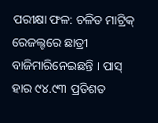ପରୀକ୍ଷା ଫଳ: ଚଳିତ ମାଟ୍ରିକ୍ ରେଜଲ୍ଟରେ ଛାତ୍ରୀ ବାଜିମାରିନେଇଛନ୍ତି । ପାସ୍ ହାର ୯୪.୯୩ ପ୍ରତିଶତ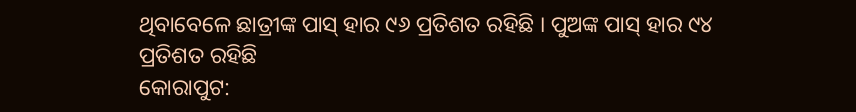ଥିବାବେଳେ ଛାତ୍ରୀଙ୍କ ପାସ୍ ହାର ୯୬ ପ୍ରତିଶତ ରହିଛି । ପୁଅଙ୍କ ପାସ୍ ହାର ୯୪ ପ୍ରତିଶତ ରହିଛି
କୋରାପୁଟ: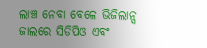ଲାଞ୍ଚ ନେବା ବେଳେ ଭିଜିଲାନ୍ସ ଜାଲରେ ସିଡିପିଓ ଏବଂ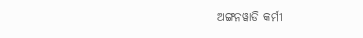ଅଙ୍ଗନୱାଡି କର୍ମୀ